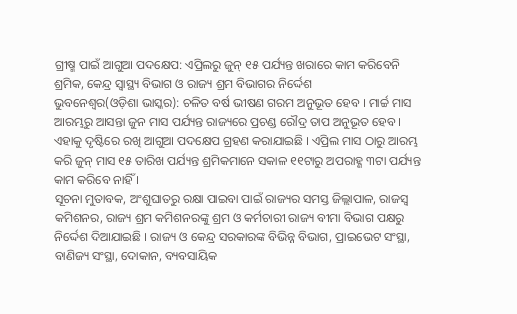ଗ୍ରୀଷ୍ମ ପାଇଁ ଆଗୁଆ ପଦକ୍ଷେପ: ଏପ୍ରିଲରୁ ଜୁନ୍ ୧୫ ପର୍ଯ୍ୟନ୍ତ ଖରାରେ କାମ କରିବେନି ଶ୍ରମିକ, କେନ୍ଦ୍ର ସ୍ୱାସ୍ଥ୍ୟ ବିଭାଗ ଓ ରାଜ୍ୟ ଶ୍ରମ ବିଭାଗର ନିର୍ଦ୍ଦେଶ
ଭୁବନେଶ୍ୱର(ଓଡ଼ିଶା ଭାସ୍କର): ଚଳିତ ବର୍ଷ ଭୀଷଣ ଗରମ ଅନୁଭୂତ ହେବ । ମାର୍ଚ୍ଚ ମାସ ଆରମ୍ଭରୁ ଆସନ୍ତା ଜୁନ ମାସ ପର୍ଯ୍ୟନ୍ତ ରାଜ୍ୟରେ ପ୍ରଚଣ୍ଡ ରୌଦ୍ର ତାପ ଅନୁଭୂତ ହେବ । ଏହାକୁ ଦୃଷ୍ଟିରେ ରଖି ଆଗୁଆ ପଦକ୍ଷେପ ଗ୍ରହଣ କରାଯାଇଛି । ଏପ୍ରିଲ ମାସ ଠାରୁ ଆରମ୍ଭ କରି ଜୁନ୍ ମାସ ୧୫ ତାରିଖ ପର୍ଯ୍ୟନ୍ତ ଶ୍ରମିକମାନେ ସକାଳ ୧୧ଟାରୁ ଅପରାହ୍ଣ ୩ଟା ପର୍ଯ୍ୟନ୍ତ କାମ କରିବେ ନାହିଁ ।
ସୂଚନା ମୁତାବକ, ଅଂଶୁଘାତରୁ ରକ୍ଷା ପାଇବା ପାଇଁ ରାଜ୍ୟର ସମସ୍ତ ଜିଲ୍ଲାପାଳ, ରାଜସ୍ୱ କମିଶନର, ରାଜ୍ୟ ଶ୍ରମ କମିଶନରଙ୍କୁ ଶ୍ରମ ଓ କର୍ମଚାରୀ ରାଜ୍ୟ ବୀମା ବିଭାଗ ପକ୍ଷରୁ ନିର୍ଦ୍ଦେଶ ଦିଆଯାଇଛି । ରାଜ୍ୟ ଓ କେନ୍ଦ୍ର ସରକାରଙ୍କ ବିଭିନ୍ନ ବିଭାଗ, ପ୍ରାଇଭେଟ ସଂସ୍ଥା, ବାଣିଜ୍ୟ ସଂସ୍ଥା, ଦୋକାନ, ବ୍ୟବସାୟିକ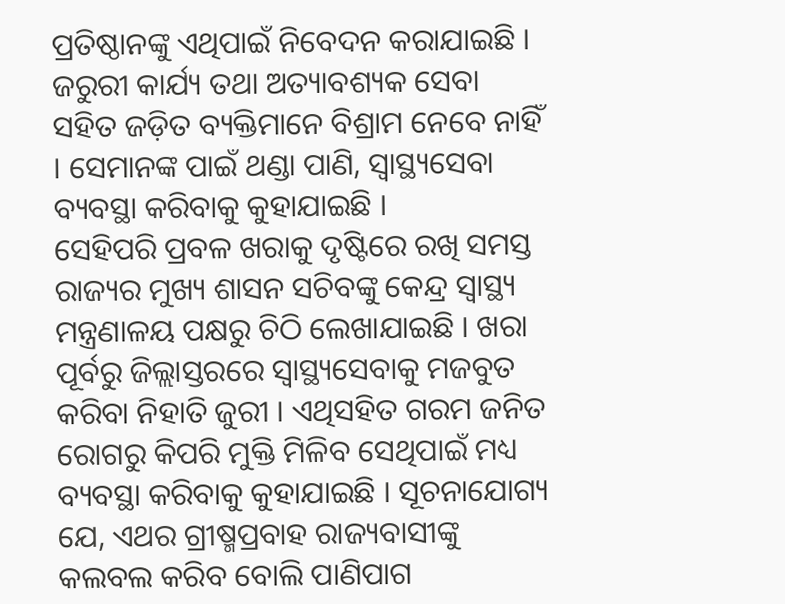ପ୍ରତିଷ୍ଠାନଙ୍କୁ ଏଥିପାଇଁ ନିବେଦନ କରାଯାଇଛି । ଜରୁରୀ କାର୍ଯ୍ୟ ତଥା ଅତ୍ୟାବଶ୍ୟକ ସେବା ସହିତ ଜଡ଼ିତ ବ୍ୟକ୍ତିମାନେ ବିଶ୍ରାମ ନେବେ ନାହିଁ । ସେମାନଙ୍କ ପାଇଁ ଥଣ୍ଡା ପାଣି, ସ୍ୱାସ୍ଥ୍ୟସେବା ବ୍ୟବସ୍ଥା କରିବାକୁ କୁହାଯାଇଛି ।
ସେହିପରି ପ୍ରବଳ ଖରାକୁ ଦୃଷ୍ଟିରେ ରଖି ସମସ୍ତ ରାଜ୍ୟର ମୁଖ୍ୟ ଶାସନ ସଚିବଙ୍କୁ କେନ୍ଦ୍ର ସ୍ୱାସ୍ଥ୍ୟ ମନ୍ତ୍ରଣାଳୟ ପକ୍ଷରୁ ଚିଠି ଲେଖାଯାଇଛି । ଖରା ପୂର୍ବରୁ ଜିଲ୍ଲାସ୍ତରରେ ସ୍ୱାସ୍ଥ୍ୟସେବାକୁ ମଜବୁତ କରିବା ନିହାତି ଜୁରୀ । ଏଥିସହିତ ଗରମ ଜନିତ ରୋଗରୁ କିପରି ମୁକ୍ତି ମିଳିବ ସେଥିପାଇଁ ମଧ୍ୟ ବ୍ୟବସ୍ଥା କରିବାକୁ କୁହାଯାଇଛି । ସୂଚନାଯୋଗ୍ୟ ଯେ, ଏଥର ଗ୍ରୀଷ୍ମପ୍ରବାହ ରାଜ୍ୟବାସୀଙ୍କୁ କଲବଲ କରିବ ବୋଲି ପାଣିପାଗ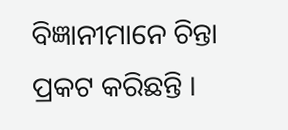ବିଜ୍ଞାନୀମାନେ ଚିନ୍ତା ପ୍ରକଟ କରିଛନ୍ତି ।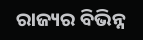ରାଜ୍ୟର ବିଭିନ୍ନ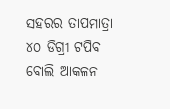ସହରର ତାପମାତ୍ରା ୪୦ ଡିଗ୍ରୀ ଟପିବ ବୋଲି ଆକଳନ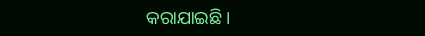କରାଯାଇଛି ।